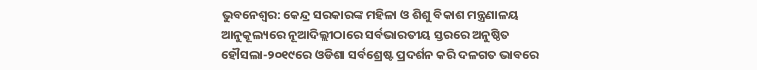ଭୁବନେଶ୍ବର: କେନ୍ଦ୍ର ସରକାରଙ୍କ ମହିଳା ଓ ଶିଶୁ ବିକାଶ ମନ୍ତ୍ରଣାଳୟ ଆନୁକୂଲ୍ୟରେ ନୂଆଦିଲ୍ଲୀଠାରେ ସର୍ବଭାରତୀୟ ସ୍ତରରେ ଅନୁଷ୍ଠିତ ହୌସଲା-୨୦୧୯ରେ ଓଡିଶା ସର୍ବଶ୍ରେଷ୍ଟ ପ୍ରଦର୍ଶନ କରି ଦଳଗତ ଭାବରେ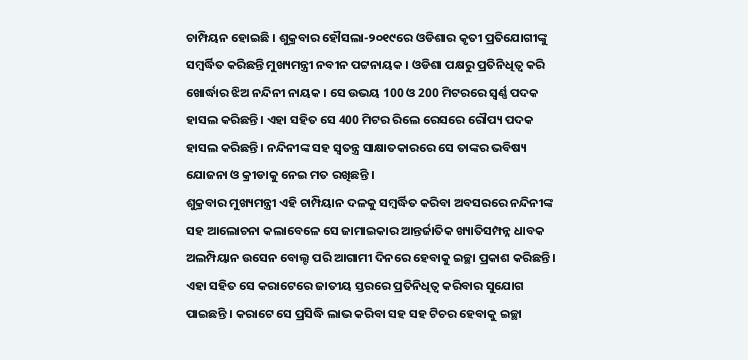ଚାମ୍ପିୟନ ହୋଇଛି । ଶୁକ୍ରବାର ହୌସଲା-୨୦୧୯ରେ ଓଡିଶାର କୃତୀ ପ୍ରତିଯୋଗୀଙ୍କୁ ସମ୍ବର୍ଦ୍ଧିତ କରିଛନ୍ତି ମୁଖ୍ୟମନ୍ତ୍ରୀ ନବୀନ ପଟ୍ଟନାୟକ । ଓଡିଶା ପକ୍ଷରୁ ପ୍ରତିନିଧିତ୍ଵ କରି ଖୋର୍ଦ୍ଧାର ଝିଅ ନନ୍ଦିନୀ ନାୟକ । ସେ ଉଭୟ 100 ଓ 200 ମିଟରରେ ସ୍ଵର୍ଣ୍ଣ ପଦକ ହାସଲ କରିଛନ୍ତି । ଏହା ସହିତ ସେ 400 ମିଟର ରିଲେ ରେସରେ ରୌପ୍ୟ ପଦକ ହାସଲ କରିଛନ୍ତି । ନନ୍ଦିନୀଙ୍କ ସହ ସ୍ବତନ୍ତ୍ର ସାକ୍ଷାତକାରରେ ସେ ତାଙ୍କର ଭବିଷ୍ୟ ଯୋଜନା ଓ କ୍ରୀଡାକୁ ନେଇ ମତ ରଖିଛନ୍ତି ।
ଶୁକ୍ରବାର ମୁଖ୍ୟମନ୍ତ୍ରୀ ଏହି ଚାମ୍ପିୟାନ ଦଳକୁ ସମ୍ବର୍ଦ୍ଧିତ କରିବା ଅବସରରେ ନନ୍ଦିନୀଙ୍କ ସହ ଆଲୋଚନା କଲାବେଳେ ସେ ଜାମାଇକାର ଆନ୍ତର୍ଜାତିକ ଖ୍ୟାତିସମ୍ପନ୍ନ ଧାବକ ଅଲମ୍ପିୟାନ ଉସେନ ବୋଲ୍ଟ ପରି ଆଗାମୀ ଦିନରେ ହେବାକୁ ଇଚ୍ଛା ପ୍ରକାଶ କରିଛନ୍ତି । ଏହା ସହିତ ସେ କରାଟେରେ ଜାତୀୟ ସ୍ତରରେ ପ୍ରତିନିଧିତ୍ଵ କରିବାର ସୁଯୋଗ ପାଇଛନ୍ତି । କରାଟେ ସେ ପ୍ରସିଦ୍ଧି ଲାଭ କରିବା ସହ ସହ ଟିଚର ହେବାକୁ ଇଚ୍ଛା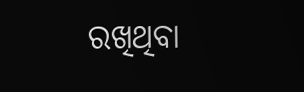ରଖିଥିବା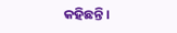କହିଛନ୍ତି ।